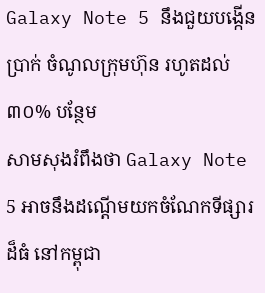Galaxy Note 5 នឹងជួយបង្កើនប្រាក់ ចំណូលក្រុមហ៊ុន រហូតដល់៣០% បន្ថែម
សាមសុងរំពឹងថា Galaxy Note 5 អាចនឹងដណ្តើមយកចំណែកទីផ្សារដ៏ធំ នៅកម្ពុជា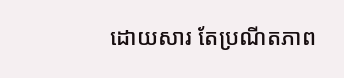ដោយសារ តែប្រណីតភាព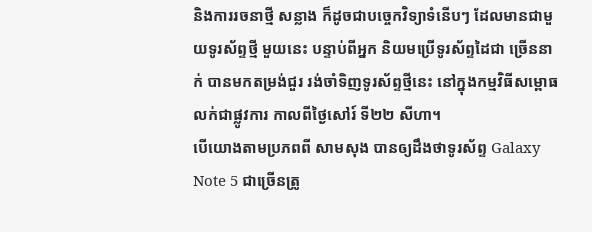និងការរចនាថ្មី សន្លាង ក៏ដូចជាបច្ចេកវិទ្យាទំនើបៗ ដែលមានជាមួយទូរស័ព្ទថ្មី មួយនេះ បន្ទាប់ពីអ្នក និយមប្រើទូរស័ព្ទដៃជា ច្រើននាក់ បានមកតម្រង់ជួរ រង់ចាំទិញទូរស័ព្ទថ្មីនេះ នៅក្នុងកម្មវិធីសម្ពោធ លក់ជាផ្លូវការ កាលពីថ្ងៃសៅរ៍ ទី២២ សីហា។
បើយោងតាមប្រភពពី សាមសុង បានឲ្យដឹងថាទូរស័ព្ទ Galaxy Note 5 ជាច្រើនត្រូ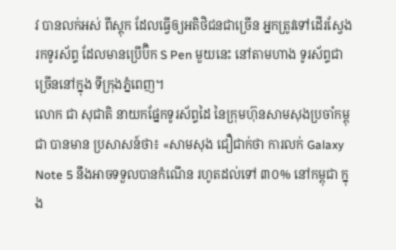វ បានលក់អស់ ពីស្តុក ដែលធ្វើឲ្យអតិថិជនជាច្រើន អ្នកត្រូវទៅដើរស្វែងរកទូរស័ព្ទ ដែលមានប្រើប៊ិក S Pen មួយនេះ នៅតាមហាង ទូរស័ព្ទជាច្រើននៅក្នុង ទីក្រុងភ្នំពេញ។
លោក ជា សុជាតិ នាយកផ្នែកទូរស័ព្ទដៃ នៃក្រុមហ៊ុនសាមសុងប្រចាំកម្ពុជា បានមាន ប្រសាសន៍ថា៖ «សាមសុង ជឿជាក់ថា ការលក់ Galaxy Note 5 នឹងអាចទទួលបានកំណើន រហូតដល់ទៅ ៣០% នៅកម្ពុជា ក្នុង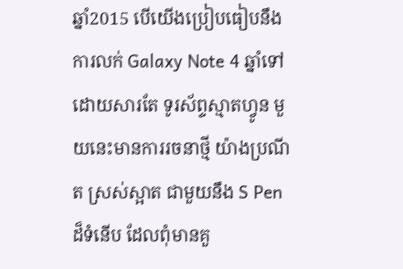ឆ្នាំ2015 បើយើងប្រៀបធៀបនឹង ការលក់ Galaxy Note 4 ឆ្នាំទៅ ដោយសារតែ ទូរស័ព្ទស្មាតហ្វូន មួយនេះមានការរចនាថ្មី យ៉ាងប្រណីត ស្រស់ស្អាត ជាមួយនឹង S Pen ដ៏ទំនើប ដែលពុំមានគួ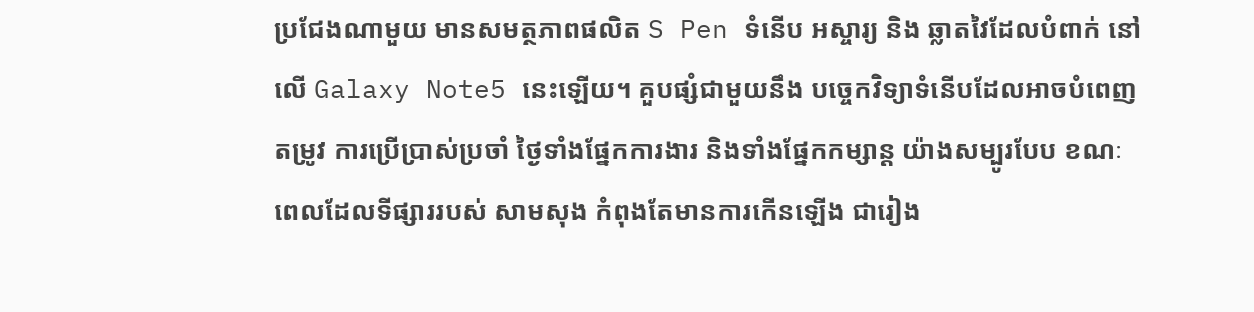ប្រជែងណាមួយ មានសមត្ថភាពផលិត S Pen ទំនើប អស្ចារ្យ និង ឆ្លាតវៃដែលបំពាក់ នៅលើ Galaxy Note5 នេះឡើយ។ គួបផ្សំជាមួយនឹង បច្ចេកវិទ្យាទំនើបដែលអាចបំពេញតម្រូវ ការប្រើប្រាស់ប្រចាំ ថ្ងៃទាំងផ្នែកការងារ និងទាំងផ្នែកកម្សាន្ត យ៉ាងសម្បូរបែប ខណៈពេលដែលទីផ្សាររបស់ សាមសុង កំពុងតែមានការកើនឡើង ជារៀង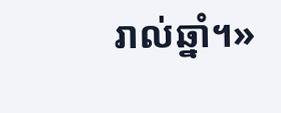រាល់ឆ្នាំ។»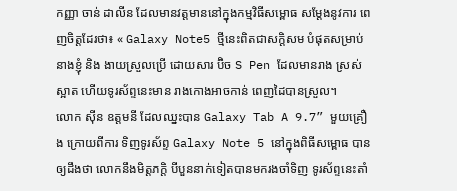កញ្ញា ចាន់ ដាលីន ដែលមានវត្តមាននៅក្នុងកម្មវិធីសម្ពោធ សម្តែងនូវការ ពេញចិត្តដែរថា៖ « Galaxy Note5 ថ្មីនេះពិតជាសក្តិសម បំផុតសម្រាប់នាងខ្ញុំ និង ងាយស្រួលប្រើ ដោយសារ ប៊ិច S Pen ដែលមានរាង ស្រស់ស្អាត ហើយទូរស័ព្ទនេះមាន រាងកោងអាចកាន់ ពេញដៃបានស្រួល។
លោក ស៊ីន ឧត្តមនី ដែលឈ្នះបាន Galaxy Tab A 9.7” មួយគ្រឿង ក្រោយពីការ ទិញទូរស័ព្ទ Galaxy Note 5 នៅក្នុងពិធីសម្ពោធ បានឲ្យដឹងថា លោកនឹងមិត្តភក្តិ បីបួននាក់ទៀតបានមករងចាំទិញ ទូរស័ព្ទនេះតាំ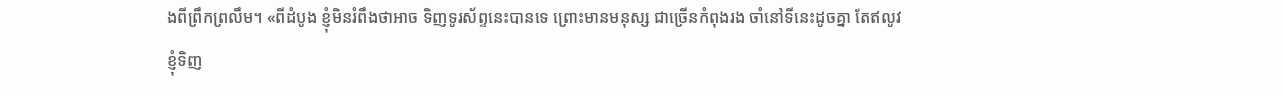ងពីព្រឹកព្រលឹម។ «ពីដំបូង ខ្ញុំមិនរំពឹងថាអាច ទិញទូរស័ព្ទនេះបានទេ ព្រោះមានមនុស្ស ជាច្រើនកំពុងរង ចាំនៅទីនេះដូចគ្នា តែឥលូវខ្ញុំទិញ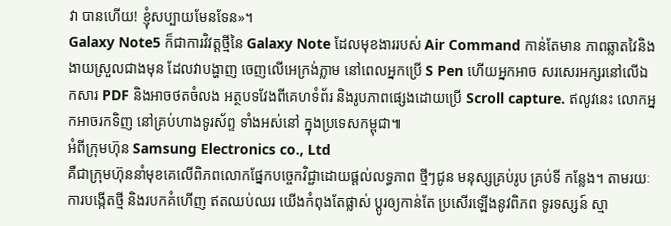វា បានហើយ! ខ្ញុំសប្បាយមែនទែន»។
Galaxy Note5 ក៏ជាការវិវត្តថ្មីនៃ Galaxy Note ដែលមុខងាររបស់ Air Command កាន់តែមាន ភាពឆ្លាតវៃនិងងាយស្រួលជាងមុន ដែលវាបង្ហាញ ចេញលើអេក្រង់ភ្លាម នៅពេលអ្នកប្រើ S Pen ហើយអ្នកអាច សរសេរអក្សរនៅលើឯកសារ PDF និងអាចថតចំលង អត្ថបទវែងពីគេហទំព័រ និងរូបភាពផ្សេងដោយប្រើ Scroll capture. ឥលូវនេះ លោកអ្នកអាចរកទិញ នៅគ្រប់ហាងទូរស័ព្ទ ទាំងអស់នៅ ក្នុងប្រទេសកម្ពុជា៕
អំពីក្រុមហ៊ុន Samsung Electronics co., Ltd
គឺជាក្រុមហ៊ុននាំមុខគេលើពិភពលោកផ្នែកបច្ចេកវិជ្ជាដោយផ្តល់លទ្ធភាព ថ្មីៗជូន មនុស្សគ្រប់រូប គ្រប់ទី កន្លែង។ តាមរយៈ ការបង្កើតថ្មី និងរបកគំហើញ ឥតឈប់ឈរ យើងកំពុងតែផ្លាស់ ប្តូរឲ្យកាន់តែ ប្រសើរឡើងនូវពិភព ទូរទស្សន៍ ស្មា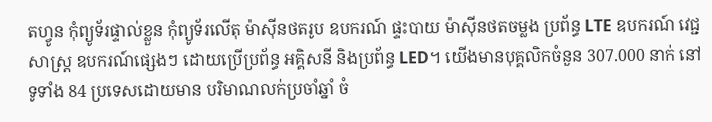តហ្វូន កុំព្យូទ័រផ្ទាល់ខ្លួន កុំព្យូទ័រលើតុ ម៉ាស៊ីនថតរូប ឧបករណ៍ ផ្ទះបាយ ម៉ាស៊ីនថតចម្លង ប្រព័ន្ធ LTE ឧបករណ៍ វេជ្ជសាស្ត្រ ឧបករណ៍ផ្សេងៗ ដោយប្រើប្រព័ន្ធ អគ្គិសនី និងប្រព័ន្ធ LED។ យើងមានបុគ្គលិកចំនួន 307.000 នាក់ នៅទូទាំង 84 ប្រទេសដោយមាន បរិមាណលក់ប្រចាំឆ្នាំ ចំ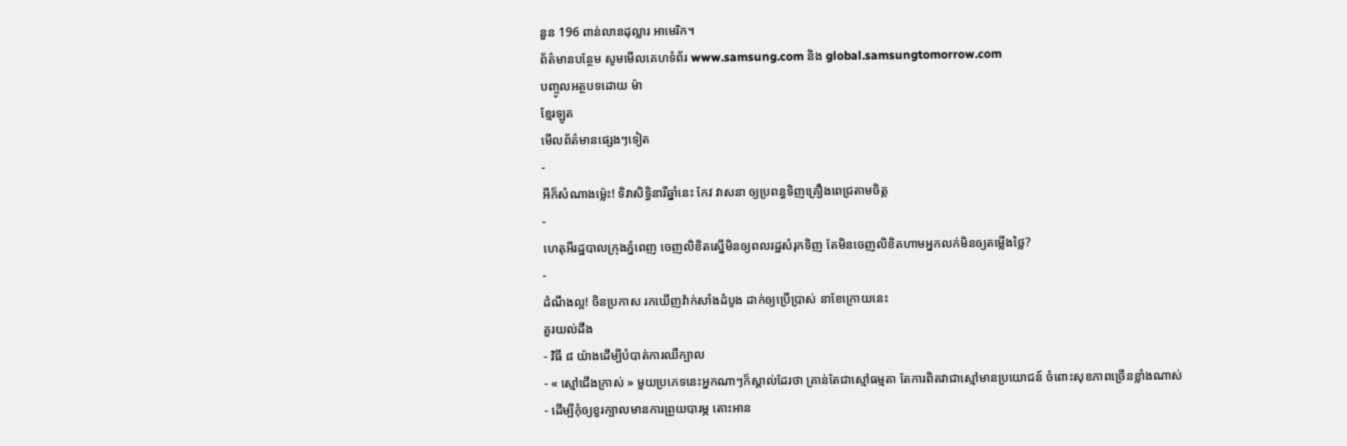នួន 196 ពាន់លានដុល្លារ អាមេរិក។
ព័ត៌មានបន្ថែម សូមមើលគេហទំព័រ www.samsung.com និង global.samsungtomorrow.com
បញ្ចូលអត្ថបទដោយ ម៉ា
ខ្មែរឡូត
មើលព័ត៌មានផ្សេងៗទៀត
-
អីក៏សំណាងម្ល៉េះ! ទិវាសិទ្ធិនារីឆ្នាំនេះ កែវ វាសនា ឲ្យប្រពន្ធទិញគ្រឿងពេជ្រតាមចិត្ត
-
ហេតុអីរដ្ឋបាលក្រុងភ្នំពេញ ចេញលិខិតស្នើមិនឲ្យពលរដ្ឋសំរុកទិញ តែមិនចេញលិខិតហាមអ្នកលក់មិនឲ្យតម្លើងថ្លៃ?
-
ដំណឹងល្អ! ចិនប្រកាស រកឃើញវ៉ាក់សាំងដំបូង ដាក់ឲ្យប្រើប្រាស់ នាខែក្រោយនេះ
គួរយល់ដឹង
- វិធី ៨ យ៉ាងដើម្បីបំបាត់ការឈឺក្បាល
- « ស្មៅជើងក្រាស់ » មួយប្រភេទនេះអ្នកណាៗក៏ស្គាល់ដែរថា គ្រាន់តែជាស្មៅធម្មតា តែការពិតវាជាស្មៅមានប្រយោជន៍ ចំពោះសុខភាពច្រើនខ្លាំងណាស់
- ដើម្បីកុំឲ្យខួរក្បាលមានការព្រួយបារម្ភ តោះអាន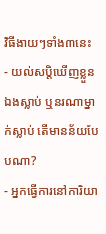វិធីងាយៗទាំង៣នេះ
- យល់សប្តិឃើញខ្លួនឯងស្លាប់ ឬនរណាម្នាក់ស្លាប់ តើមានន័យបែបណា?
- អ្នកធ្វើការនៅការិយា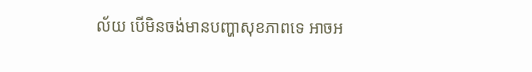ល័យ បើមិនចង់មានបញ្ហាសុខភាពទេ អាចអ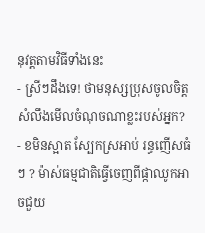នុវត្តតាមវិធីទាំងនេះ
- ស្រីៗដឹងទេ! ថាមនុស្សប្រុសចូលចិត្ត សំលឹងមើលចំណុចណាខ្លះរបស់អ្នក?
- ខមិនស្អាត ស្បែកស្រអាប់ រន្ធញើសធំៗ ? ម៉ាស់ធម្មជាតិធ្វើចេញពីផ្កាឈូកអាចជួយ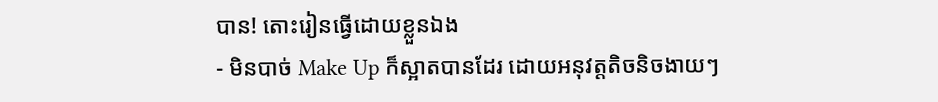បាន! តោះរៀនធ្វើដោយខ្លួនឯង
- មិនបាច់ Make Up ក៏ស្អាតបានដែរ ដោយអនុវត្តតិចនិចងាយៗ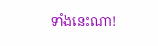ទាំងនេះណា!